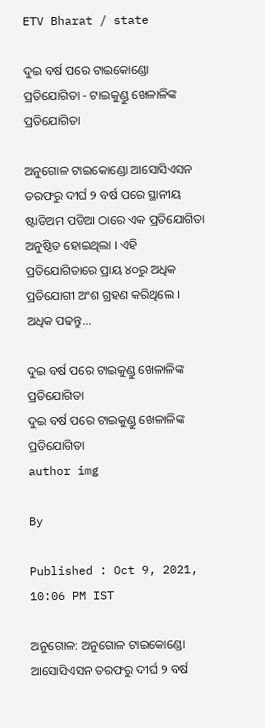ETV Bharat / state

ଦୁଇ ବର୍ଷ ପରେ ଟାଇକୋଣ୍ଡୋ ପ୍ରତିଯୋଗିତା - ଟାଇକୁଣ୍ଡୁ ଖେଳାଳିଙ୍କ ପ୍ରତିଯୋଗିତା

ଅନୁଗୋଳ ଟାଇକୋଣ୍ଡୋ ଆସୋସିଏସନ ତରଫରୁ ଦୀର୍ଘ ୨ ବର୍ଷ ପରେ ସ୍ଥାନୀୟ ଷ୍ଟାଡିଅମ ପଡିଆ ଠାରେ ଏକ ପ୍ରତିଯୋଗିତା ଅନୁଷ୍ଠିତ ହୋଇଥିଲା । ଏହି ପ୍ରତିଯୋଗିତାରେ ପ୍ରାୟ ୪୦ରୁ ଅଧିକ ପ୍ରତିଯୋଗୀ ଅଂଶ ଗ୍ରହଣ କରିଥିଲେ । ଅଧିକ ପଢନ୍ତୁ...

ଦୁଇ ବର୍ଷ ପରେ ଟାଇକୁଣ୍ଡୁ ଖେଳାଳିଙ୍କ ପ୍ରତିଯୋଗିତା
ଦୁଇ ବର୍ଷ ପରେ ଟାଇକୁଣ୍ଡୁ ଖେଳାଳିଙ୍କ ପ୍ରତିଯୋଗିତା
author img

By

Published : Oct 9, 2021, 10:06 PM IST

ଅନୁଗୋଳ: ଅନୁଗୋଳ ଟାଇକୋଣ୍ଡୋ ଆସୋସିଏସନ ତରଫରୁ ଦୀର୍ଘ ୨ ବର୍ଷ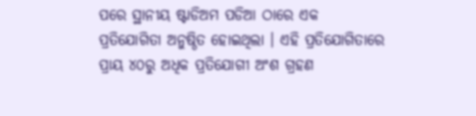ପରେ ସ୍ଥାନୀୟ ଷ୍ଟାଡିଅମ ପଡିଆ ଠାରେ ଏକ ପ୍ରତିଯୋଗିତା ଅନୁଷ୍ଠିତ ହୋଇଥିଲା । ଏହି ପ୍ରତିଯୋଗିତାରେ ପ୍ରାୟ ୪୦ରୁ ଅଧିକ ପ୍ରତିଯୋଗୀ ଅଂଶ ଗ୍ରହଣ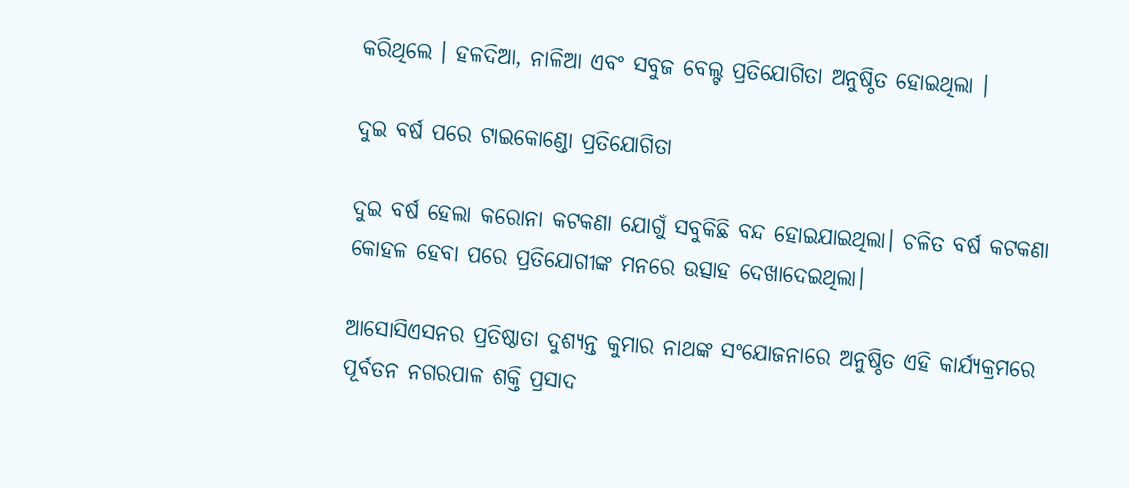କରିଥିଲେ । ହଳଦିଆ, ନାଳିଆ ଏବଂ ସବୁଜ ବେଲ୍ଟ ପ୍ରତିଯୋଗିତା ଅନୁଷ୍ଠିତ ହୋଇଥିଲା ।

ଦୁଇ ବର୍ଷ ପରେ ଟାଇକୋଣ୍ଡୋ ପ୍ରତିଯୋଗିତା

ଦୁଇ ବର୍ଷ ହେଲା କରୋନା କଟକଣା ଯୋଗୁଁ ସବୁକିଛି ବନ୍ଦ ହୋଇଯାଇଥିଲା। ଚଳିତ ବର୍ଷ କଟକଣା କୋହଳ ହେବା ପରେ ପ୍ରତିଯୋଗୀଙ୍କ ମନରେ ଉତ୍ସାହ ଦେଖାଦେଇଥିଲା।

ଆସୋସିଏସନର ପ୍ରତିଷ୍ଠାତା ଦୁଶ୍ୟନ୍ତ କୁମାର ନାଥଙ୍କ ସଂଯୋଜନାରେ ଅନୁଷ୍ଠିତ ଏହି କାର୍ଯ୍ୟକ୍ରମରେ ପୂର୍ବତନ ନଗରପାଳ ଶକ୍ତି ପ୍ରସାଦ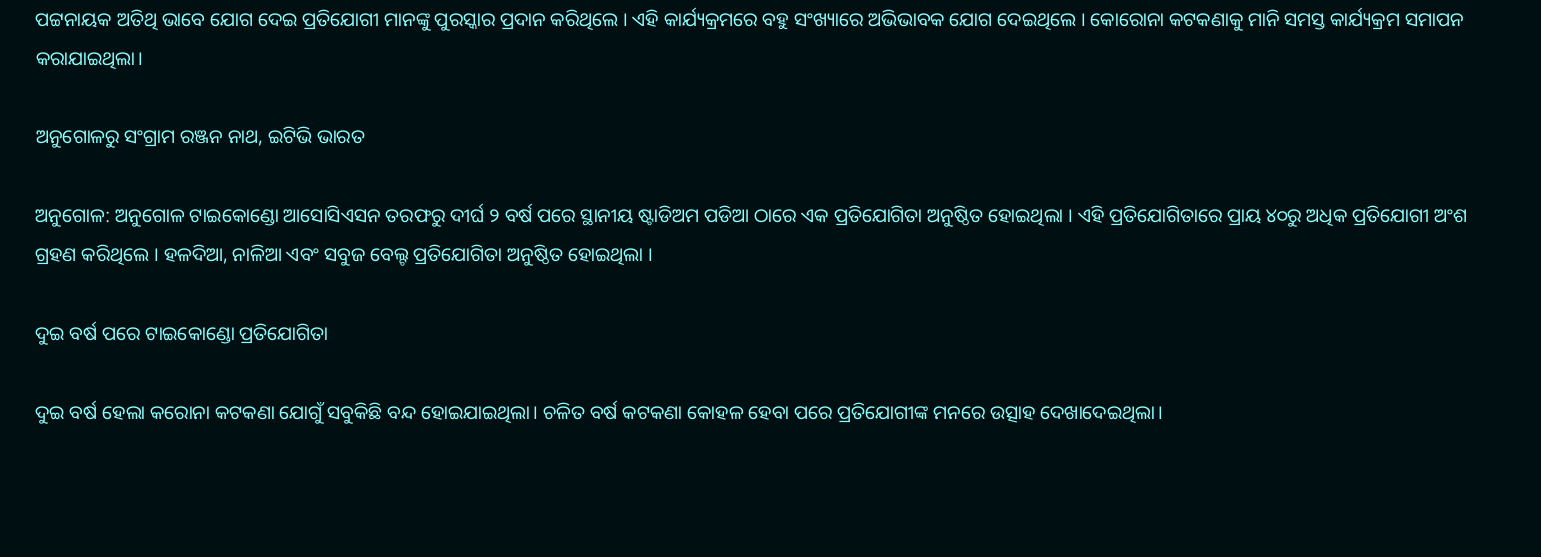ପଟ୍ଟନାୟକ ଅତିଥି ଭାବେ ଯୋଗ ଦେଇ ପ୍ରତିଯୋଗୀ ମାନଙ୍କୁ ପୁରସ୍କାର ପ୍ରଦାନ କରିଥିଲେ । ଏହି କାର୍ଯ୍ୟକ୍ରମରେ ବହୁ ସଂଖ୍ୟାରେ ଅଭିଭାବକ ଯୋଗ ଦେଇଥିଲେ । କୋରୋନା କଟକଣାକୁ ମାନି ସମସ୍ତ କାର୍ଯ୍ୟକ୍ରମ ସମାପନ କରାଯାଇଥିଲା।

ଅନୁଗୋଳରୁ ସଂଗ୍ରାମ ରଞ୍ଜନ ନାଥ, ଇଟିଭି ଭାରତ

ଅନୁଗୋଳ: ଅନୁଗୋଳ ଟାଇକୋଣ୍ଡୋ ଆସୋସିଏସନ ତରଫରୁ ଦୀର୍ଘ ୨ ବର୍ଷ ପରେ ସ୍ଥାନୀୟ ଷ୍ଟାଡିଅମ ପଡିଆ ଠାରେ ଏକ ପ୍ରତିଯୋଗିତା ଅନୁଷ୍ଠିତ ହୋଇଥିଲା । ଏହି ପ୍ରତିଯୋଗିତାରେ ପ୍ରାୟ ୪୦ରୁ ଅଧିକ ପ୍ରତିଯୋଗୀ ଅଂଶ ଗ୍ରହଣ କରିଥିଲେ । ହଳଦିଆ, ନାଳିଆ ଏବଂ ସବୁଜ ବେଲ୍ଟ ପ୍ରତିଯୋଗିତା ଅନୁଷ୍ଠିତ ହୋଇଥିଲା ।

ଦୁଇ ବର୍ଷ ପରେ ଟାଇକୋଣ୍ଡୋ ପ୍ରତିଯୋଗିତା

ଦୁଇ ବର୍ଷ ହେଲା କରୋନା କଟକଣା ଯୋଗୁଁ ସବୁକିଛି ବନ୍ଦ ହୋଇଯାଇଥିଲା। ଚଳିତ ବର୍ଷ କଟକଣା କୋହଳ ହେବା ପରେ ପ୍ରତିଯୋଗୀଙ୍କ ମନରେ ଉତ୍ସାହ ଦେଖାଦେଇଥିଲା।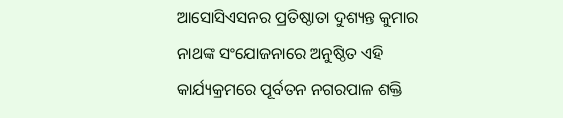ଆସୋସିଏସନର ପ୍ରତିଷ୍ଠାତା ଦୁଶ୍ୟନ୍ତ କୁମାର ନାଥଙ୍କ ସଂଯୋଜନାରେ ଅନୁଷ୍ଠିତ ଏହି କାର୍ଯ୍ୟକ୍ରମରେ ପୂର୍ବତନ ନଗରପାଳ ଶକ୍ତି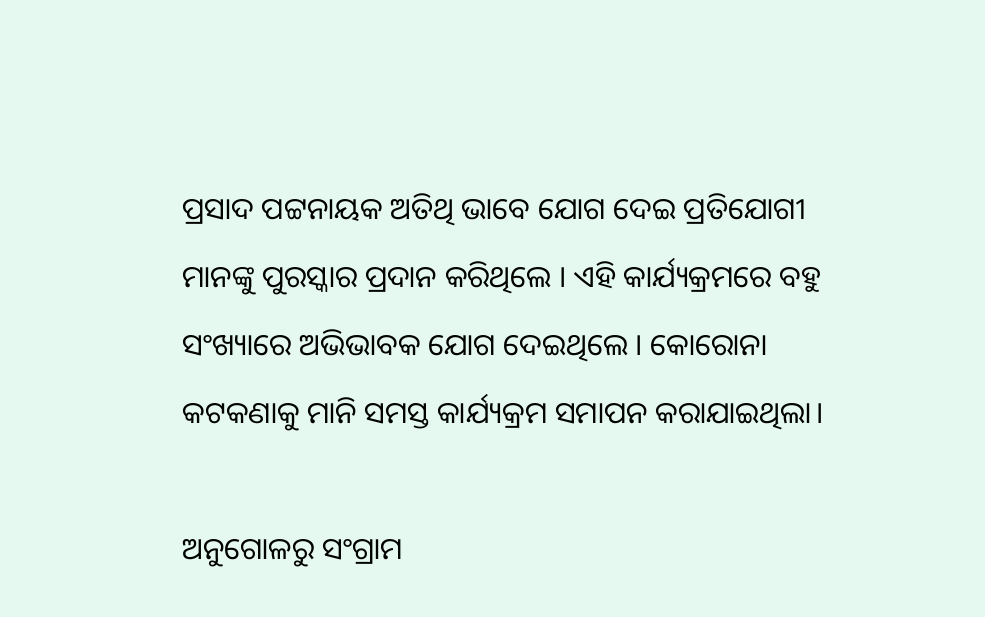ପ୍ରସାଦ ପଟ୍ଟନାୟକ ଅତିଥି ଭାବେ ଯୋଗ ଦେଇ ପ୍ରତିଯୋଗୀ ମାନଙ୍କୁ ପୁରସ୍କାର ପ୍ରଦାନ କରିଥିଲେ । ଏହି କାର୍ଯ୍ୟକ୍ରମରେ ବହୁ ସଂଖ୍ୟାରେ ଅଭିଭାବକ ଯୋଗ ଦେଇଥିଲେ । କୋରୋନା କଟକଣାକୁ ମାନି ସମସ୍ତ କାର୍ଯ୍ୟକ୍ରମ ସମାପନ କରାଯାଇଥିଲା।

ଅନୁଗୋଳରୁ ସଂଗ୍ରାମ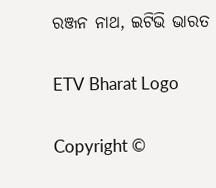ରଞ୍ଜନ ନାଥ, ଇଟିଭି ଭାରତ

ETV Bharat Logo

Copyright ©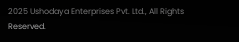2025 Ushodaya Enterprises Pvt. Ltd., All Rights Reserved.